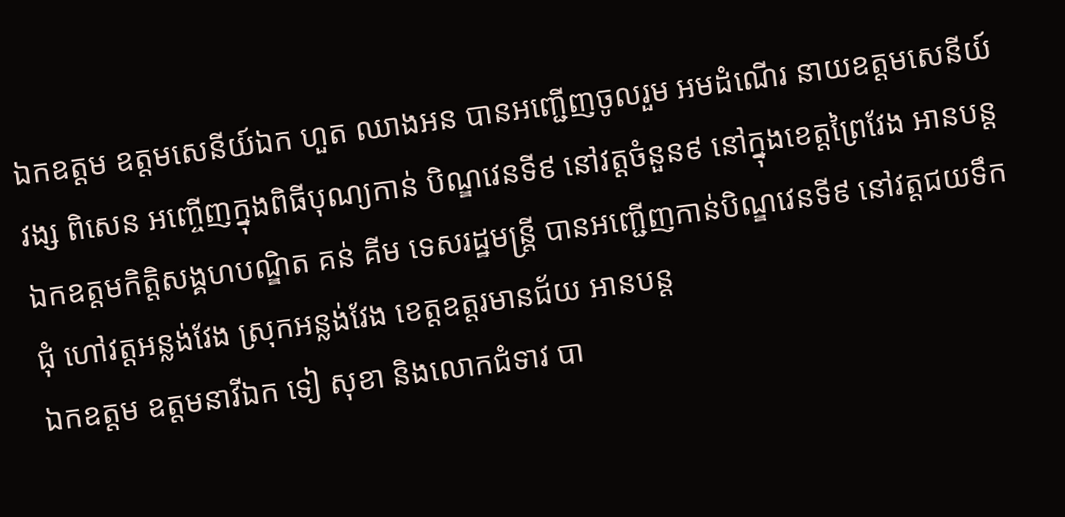ឯកឧត្ដម ឧត្ដមសេនីយ៍ឯក ហួត ឈាងអន បានអញ្ជើញចូលរួម អមដំណើរ នាយឧត្តមសេនីយ៍ វង្ស ពិសេន អញ្ចើញក្នុងពិធីបុណ្យកាន់ បិណ្ឌវេនទី៩ នៅវត្តចំនួន៩ នៅក្នុងខេត្តព្រៃវែង អានបន្ត
ឯកឧត្តមកិត្តិសង្គហបណ្ឌិត គន់ គីម ទេសរដ្ឋមន្ត្រី បានអញ្ជើញកាន់បិណ្ឌវេនទី៩ នៅវត្តជយទឹកជុំ ហៅវត្តអន្លង់វែង ស្រុកអន្លង់វែង ខេត្តឧត្តរមានជ័យ អានបន្ត
ឯកឧត្តម ឧត្តមនាវីឯក ទៀ សុខា និងលោកជំទាវ បា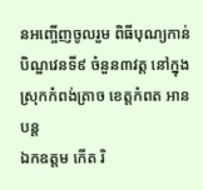នអញ្ចើញចូលរួម ពិធីបុណ្យកាន់បិណ្ឌវេនទី៩ ចំនួន៣វត្ត នៅក្នុងស្រុកកំពង់ត្រាច ខេត្តកំពត អានបន្ត
ឯកឧត្តម កើត រិ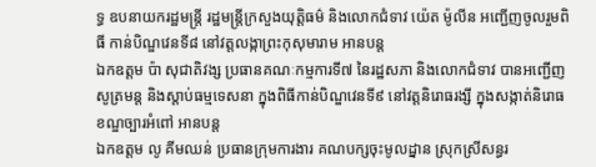ទ្ធ ឧបនាយករដ្ឋមន្ត្រី រដ្ឋមន្ត្រីក្រសួងយុត្តិធម៌ និងលោកជំទាវ យ៉េត ម៉ូលីន អញ្ជើញចូលរួមពិធី កាន់បិណ្ឌវេនទី៨ នៅវត្តលង្កាព្រះកុសុមារាម អានបន្ត
ឯកឧត្តម ប៉ា សុជាតិវង្ស ប្រធានគណៈកម្មការទី៧ នៃរដ្ឋសភា និងលោកជំទាវ បានអញ្ជើញសូត្រមន្ត និងស្តាប់ធម្មទេសនា ក្នុងពិធីកាន់បិណ្ឌវេនទី៩ នៅវត្ដនិរោធរង្សី ក្នុងសង្កាត់និរោធ ខណ្ឌច្បារអំពៅ អានបន្ត
ឯកឧត្តម លូ គីមឈន់ ប្រធានក្រុមការងារ គណបក្សចុះមូលដ្នាន ស្រុកស្រីសន្ធរ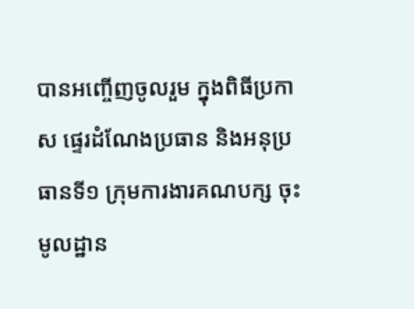បានអញ្ចើញចូលរួម ក្នុងពិធីប្រកាស ផ្ទេរដំណែងប្រធាន និងអនុប្រធានទី១ ក្រុមការងារគណបក្ស ចុះមូលដ្ឋាន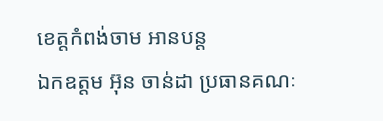ខេត្តកំពង់ចាម អានបន្ត
ឯកឧត្តម អ៊ុន ចាន់ដា ប្រធានគណៈ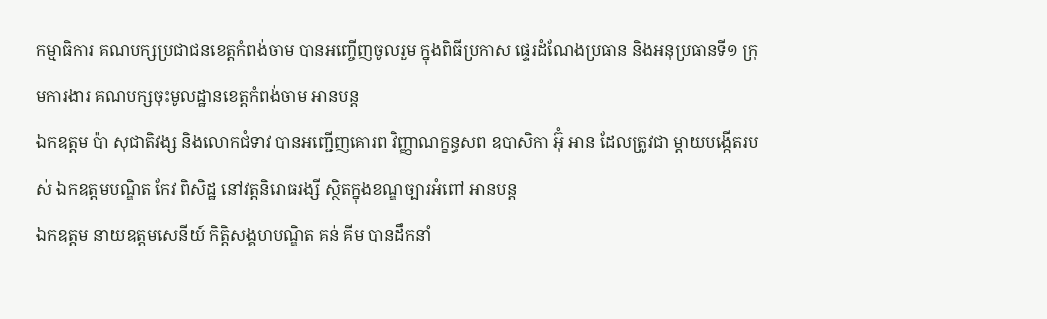កម្មាធិការ គណបក្សប្រជាជនខេត្តកំពង់ចាម បានអញ្ចើញចូលរួម ក្នុងពិធីប្រកាស ផ្ទេរដំណែងប្រធាន និងអនុប្រធានទី១ ក្រុមការងារ គណបក្សចុះមូលដ្ឋានខេត្តកំពង់ចាម អានបន្ត
ឯកឧត្តម ប៉ា សុជាតិវង្ស និងលោកជំទាវ បានអញ្ជើញគោរព វិញ្ញាណក្ខន្ធសព ឧបាសិកា អ៊ុំ អាន ដែលត្រូវជា ម្តាយបង្កេីតរបស់ ឯកឧត្តមបណ្ឌិត កែវ ពិសិដ្ឋ នៅវត្តនិរោធរង្សី ស្ថិតក្នុងខណ្ឌច្បារអំពៅ អានបន្ត
ឯកឧត្តម នាយឧត្តមសេនីយ៍ កិត្តិសង្គហបណ្ឌិត គន់ គីម បានដឹកនាំ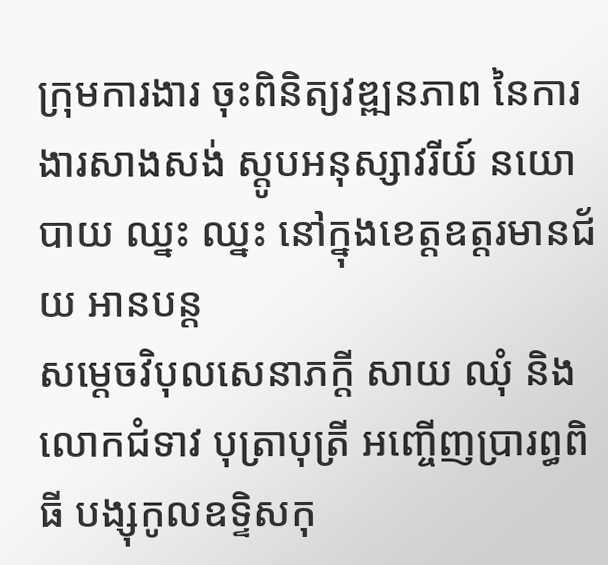ក្រុមការងារ ចុះពិនិត្យវឌ្ឍនភាព នៃការងារសាងសង់ ស្តូបអនុស្សាវរីយ៍ នយោបាយ ឈ្នះ ឈ្នះ នៅក្នុងខេត្តឧត្តរមានជ័យ អានបន្ត
សម្តេចវិបុលសេនាភក្តី សាយ ឈុំ និងលោកជំទាវ បុត្រាបុត្រី អញ្ចើញប្រារព្ធពិធី បង្សុកូលឧទ្ទិសកុ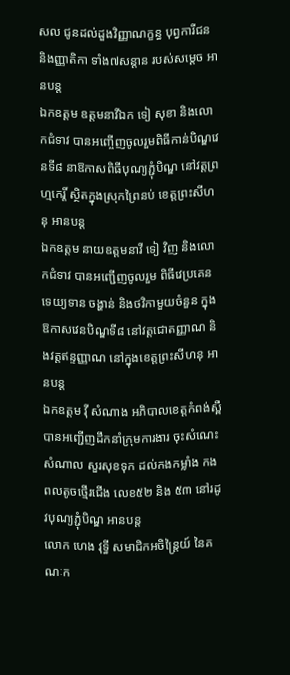សល ជូនដល់ដួងវិញ្ញាណក្ខន្ធ បុព្វការីជន និងញ្ញាតិកា ទាំង៧សន្តាន របស់សម្តេច អានបន្ត
ឯកឧត្តម ឧត្តមនាវីឯក ទៀ សុខា និងលោកជំទាវ បានអញ្ចើញចូលរួមពិធីកាន់បិណ្ឌវេនទី៨ នាឱកាសពិធីបុណ្យភ្ជុំបិណ្ឌ នៅវត្តព្រហ្មកេរ្តិ៍ ស្ថិតក្នុងស្រុកព្រៃនប់ ខេត្តព្រះសីហនុ អានបន្ត
ឯកឧត្តម នាយឧត្តមនាវី ទៀ វិញ និងលោកជំទាវ បានអញ្ជើញចូលរួម ពិធីវេប្រគេនទេយ្យទាន ចង្ហាន់ និងថវិកាមួយចំនួន ក្នុងឱកាសវេនបិណ្ឌទី៨ នៅវត្តជោតញ្ញាណ និងវត្តឥន្ទញ្ញាណ នៅក្នុងខេត្តព្រះសីហនុ អានបន្ត
ឯកឧត្តម វ៉ី សំណាង អភិបាលខេត្តកំពង់ស្ពឺ បានអញ្ជើញដឹកនាំក្រុមការងារ ចុះសំណេះសំណាល សួរសុខទុក ដល់កងកម្លាំង កងពលតូចថ្មើរជើង លេខ៥២ និង ៥៣ នៅរដូវបុណ្យភ្ជុំបិណ្ឌ អានបន្ត
លោក ហេង វុទ្ធី សមាជិកអចិន្ត្រៃយ៍ នៃគណៈក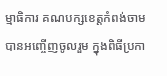ម្មាធិការ គណបក្សខេត្តកំពង់ចាម បានអញ្ចើញចូលរួម ក្នុងពិធីប្រកា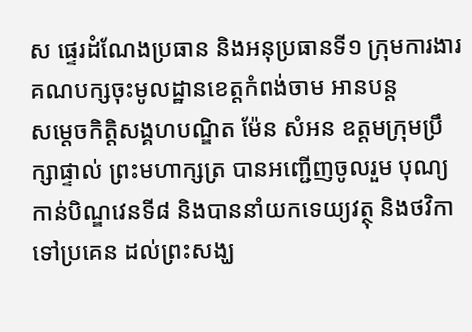ស ផ្ទេរដំណែងប្រធាន និងអនុប្រធានទី១ ក្រុមការងារគណបក្សចុះមូលដ្ឋានខេត្តកំពង់ចាម អានបន្ត
សម្តេចកិត្ដិសង្គហបណ្ឌិត ម៉ែន សំអន ឧត្តមក្រុមប្រឹក្សាផ្ទាល់ ព្រះមហាក្សត្រ បានអញ្ជើញចូលរួម បុណ្យកាន់បិណ្ឌវេនទី៨ និងបាននាំយកទេយ្យវត្ថុ និងថវិកាទៅប្រគេន ដល់ព្រះសង្ឃ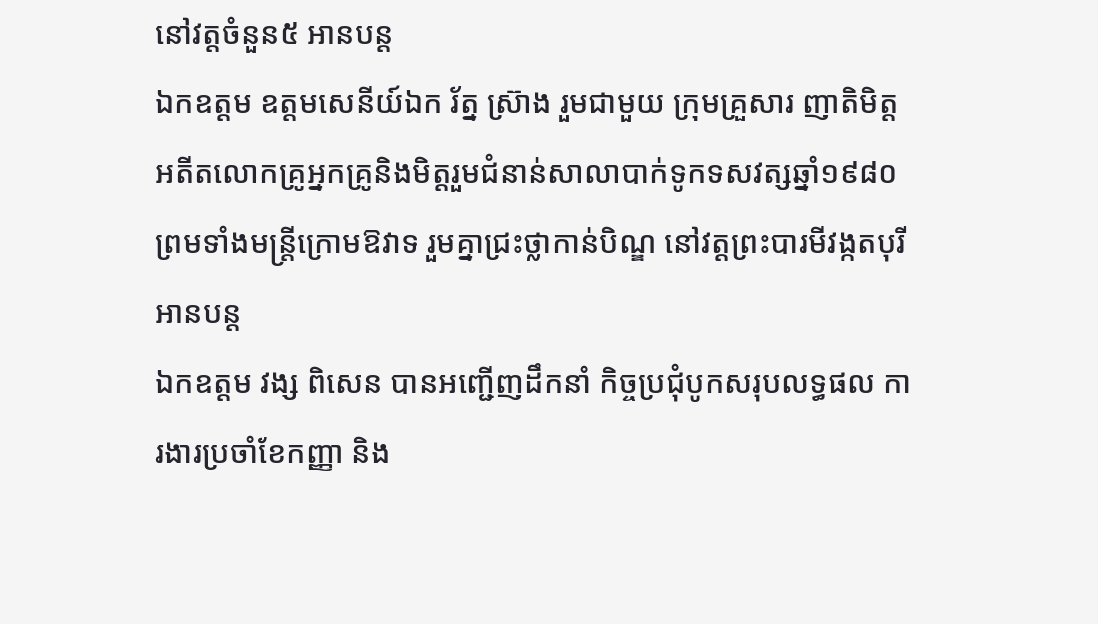នៅវត្តចំនួន៥ អានបន្ត
ឯកឧត្តម ឧត្តមសេនីយ៍ឯក រ័ត្ន ស្រ៊ាង រួមជាមួយ ក្រុមគ្រួសារ ញាតិមិត្ត អតីតលោកគ្រូអ្នកគ្រូនិងមិត្តរួមជំនាន់សាលាបាក់ទូកទសវត្សឆ្នាំ១៩៨០ ព្រមទាំងមន្ត្រីក្រោមឱវាទ រួមគ្នាជ្រះថ្លាកាន់បិណ្ឌ នៅវត្តព្រះបារមីវង្កតបុរី អានបន្ត
ឯកឧត្តម វង្ស ពិសេន បានអញ្ជើញដឹកនាំ កិច្ចប្រជុំបូកសរុបលទ្ធផល ការងារប្រចាំខែកញ្ញា និង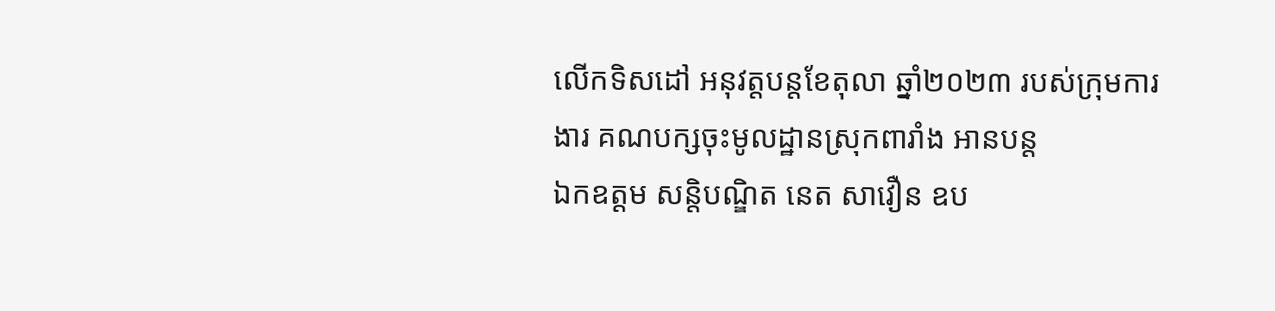លើកទិសដៅ អនុវត្តបន្តខែតុលា ឆ្នាំ២០២៣ របស់ក្រុមការងារ គណបក្សចុះមូលដ្ឋានស្រុកពារាំង អានបន្ត
ឯកឧត្តម សន្តិបណ្ឌិត នេត សាវឿន ឧប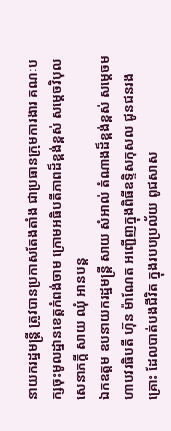នាយករដ្នមន្ត្រី ត្រូវបានប្រកាសតែងតាំង ជាប្រធានក្រុមការងារ គណៈបក្សចុះមូលដ្នានខេត្តកំពង់ចាម ក្រោមអធិបតីភាពដ៏ខ្ពង់ខ្ពស់ សម្តេចវិបុលសេនាភក្តី សាយ ឈុំ អានបន្ត
ឯកឧត្ដម ឧបនាយករដ្ឋមន្ត្រី សាយ សំអាល់ តំណាងដ៏ខ្ពង់ខ្ពស់ សម្តេចមហាបវរធិបតី ហ៊ុន ម៉ាណែត អញ្ជេីញក្នុងពិធីឧទ្ទិសកុសល ជូនជនរងគ្រោះ ដែលបាត់បងជីវិត ក្នុងរបបប្រល័យ ពូជសាស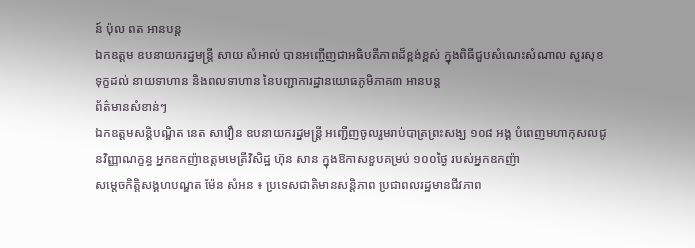ន៍ ប៉ុល ពត អានបន្ត
ឯកឧត្តម ឧបនាយករដ្នមន្ត្រី សាយ សំអាល់ បានអញ្ចើញជាអធិបតីភាពដ៏ខ្ពង់ខ្ពស់ ក្នុងពិធីជួបសំណេះសំណាល សួរសុខទុក្ខដល់ នាយទាហាន និងពលទាហាន នៃបញ្ជាការដ្ឋានយោធភូមិភាគ៣ អានបន្ត
ព័ត៌មានសំខាន់ៗ
ឯកឧត្តមសន្តិបណ្ឌិត នេត សាវឿន ឧបនាយករដ្នមន្ត្រី អញ្ជើញចូលរួមរាប់បាត្រព្រះសង្ឃ ១០៨ អង្គ បំពេញមហាកុសលជូនវិញ្ញាណក្ខន្ធ អ្នកឧកញ៉ាឧត្តមមេត្រីវិសិដ្ឋ ហ៊ុន សាន ក្នុងឱកាសខួបគម្រប់ ១០០ថ្ងៃ របស់អ្នកឧកញ៉ា
សម្តេចកិត្តិសង្គហបណ្ឌត ម៉ែន សំអន ៖ ប្រទេសជាតិមានសន្តិភាព ប្រជាពលរដ្ឋមានជីវភាព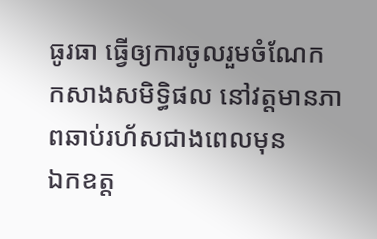ធូរធា ធ្វើឲ្យការចូលរួមចំណែក កសាងសមិទ្ធិផល នៅវត្តមានភាពឆាប់រហ័សជាងពេលមុន
ឯកឧត្ត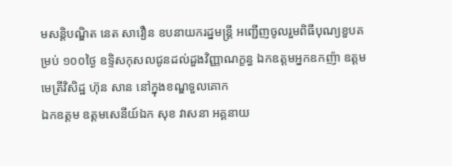មសន្តិបណ្ឌិត នេត សាវឿន ឧបនាយករដ្នមន្ត្រី អញ្ជើញចូលរួមពិធីបុណ្យខួបគម្រប់ ១០០ថ្ងៃ ឧទ្ទិសកុសលជូនដល់ដួងវិញ្ញាណក្ខន្ធ ឯកឧត្តមអ្នកឧកញ៉ា ឧត្តមមេត្រីវិសិដ្ឋ ហ៊ុន សាន នៅក្នុងខណ្ឌទួលគោក
ឯកឧត្តម ឧត្តមសេនីយ៍ឯក សុខ វាសនា អគ្គនាយ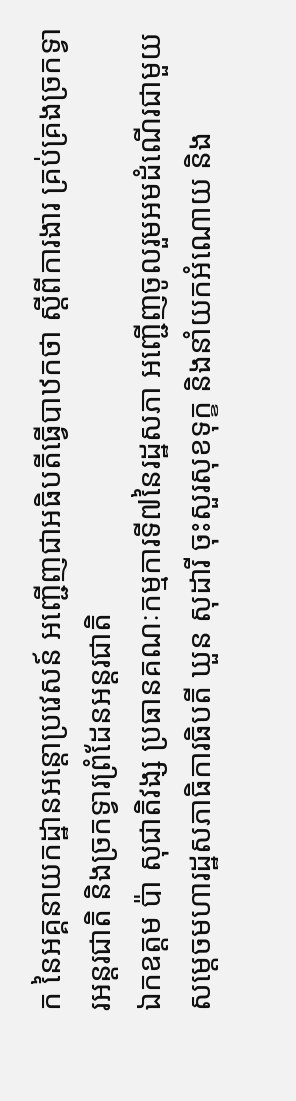ក នៃអគ្គនាយកដ្ឋានអន្តោប្រវេសន៍ អញ្ជើញជាអធិបតីធ្វើបាឋកថា ស្ដីពីការងារ គ្រប់គ្រងច្រកទ្វារអន្តរជាតិ និងច្រកទ្វារព្រំដែនអន្តរជាតិ
ឯកឧត្តម ប៉ា សុជាតិវង្ស ប្រធានគណៈកម្មការទី៧នៃរដ្ឋសភា អញ្ជើញចូលរួមអមដំណើរជាមួយសម្តេចមហារដ្ឋសភាធិការធិបតី ឃួន សុដារី ចុះសួរសុខទុក្ខ និងនាំយកអំណោយ និង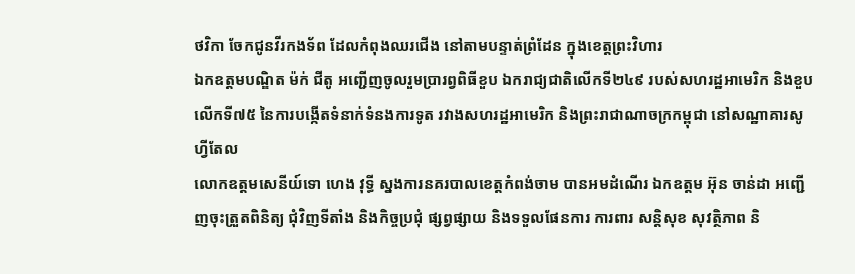ថវិកា ចែកជូនវីរកងទ័ព ដែលកំពុងឈរជើង នៅតាមបន្ទាត់ព្រំដែន ក្នុងខេត្តព្រះវិហារ
ឯកឧត្តមបណ្ឌិត ម៉ក់ ជីតូ អញ្ជើញចូលរួមប្រារព្វពិធីខួប ឯករាជ្យជាតិលើកទី២៤៩ របស់សហរដ្ឋអាមេរិក និងខួបលើកទី៧៥ នៃការបង្កើតទំនាក់ទំនងការទូត រវាងសហរដ្ឋអាមេរិក និងព្រះរាជាណាចក្រកម្ពុជា នៅសណ្ឋាគារសូហ្វីតែល
លោកឧត្តមសេនីយ៍ទោ ហេង វុទ្ធី ស្នងការនគរបាលខេត្តកំពង់ចាម បានអមដំណើរ ឯកឧត្តម អ៊ុន ចាន់ដា អញ្ជើញចុះត្រួតពិនិត្យ ជុំវិញទីតាំង និងកិច្ចប្រជុំ ផ្សព្វផ្សាយ និងទទួលផែនការ ការពារ សន្តិសុខ សុវត្ថិភាព និ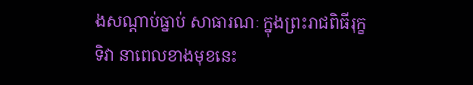ងសណ្តាប់ធ្នាប់ សាធារណៈ ក្នុងព្រះរាជពិធីរុក្ខទិវា នាពេលខាងមុខនេះ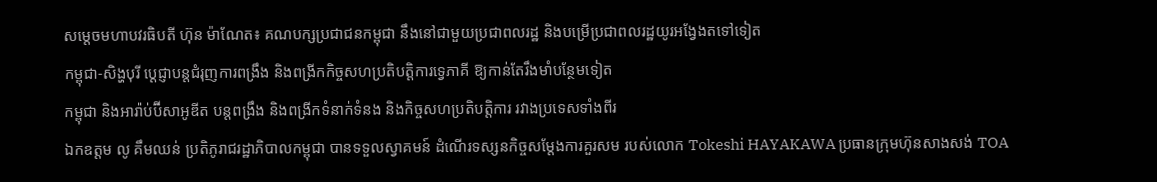សម្តេចមហាបវរធិបតី ហ៊ុន ម៉ាណែត៖ គណបក្សប្រជាជនកម្ពុជា នឹងនៅជាមួយប្រជាពលរដ្ឋ និងបម្រើប្រជាពលរដ្ឋយូរអង្វែងតទៅទៀត
កម្ពុជា-សិង្ហបុរី ប្ដេជ្ញាបន្តជំរុញការពង្រឹង និងពង្រីកកិច្ចសហប្រតិបត្តិការទ្វេភាគី ឱ្យកាន់តែរឹងមាំបន្ថែមទៀត
កម្ពុជា និងអារ៉ាប់ប៊ីសាអូឌីត បន្តពង្រឹង និងពង្រីកទំនាក់ទំនង និងកិច្ចសហប្រតិបត្តិការ រវាងប្រទេសទាំងពីរ
ឯកឧត្តម លូ គឹមឈន់ ប្រតិភូរាជរដ្ឋាភិបាលកម្ពុជា បានទទួលស្វាគមន៍ ដំណើរទស្សនកិច្ចសម្តែងការគួរសម របស់លោក Tokeshi HAYAKAWA ប្រធានក្រុមហ៊ុនសាងសង់ TOA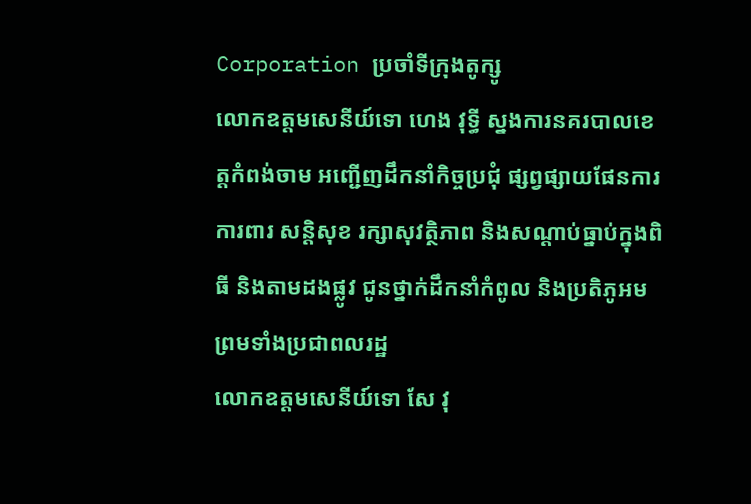Corporation ប្រចាំទីក្រុងតូក្សូ
លោកឧត្តមសេនីយ៍ទោ ហេង វុទ្ធី ស្នងការនគរបាលខេត្តកំពង់ចាម អញ្ជើញដឹកនាំកិច្ចប្រជុំ ផ្សព្វផ្សាយផែនការ ការពារ សន្តិសុខ រក្សាសុវត្ថិភាព និងសណ្តាប់ធ្នាប់ក្នុងពិធី និងតាមដងផ្លូវ ជូនថ្នាក់ដឹកនាំកំពូល និងប្រតិភូអម ព្រមទាំងប្រជាពលរដ្ឋ
លោកឧត្តមសេនីយ៍ទោ សែ វុ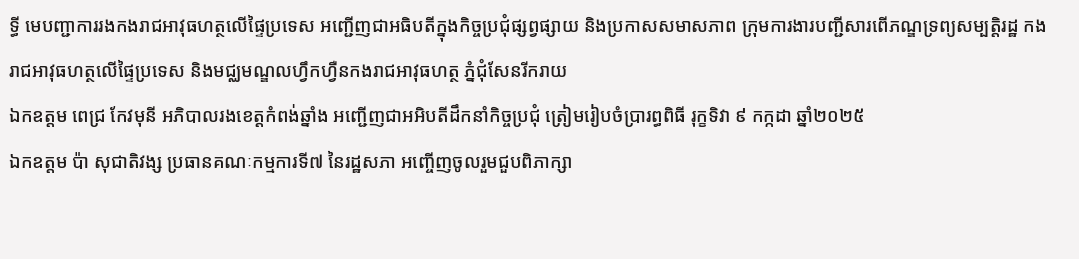ទ្ធី មេបញ្ជាការរងកងរាជអាវុធហត្ថលើផ្ទៃប្រទេស អញ្ជើញជាអធិបតីក្នុងកិច្ចប្រជុំផ្សព្វផ្សាយ និងប្រកាសសមាសភាព ក្រុមការងារបញ្ជីសារពើភណ្ឌទ្រព្យសម្បត្តិរដ្ឋ កងរាជអាវុធហត្ថលើផ្ទៃប្រទេស និងមជ្ឈមណ្ឌលហ្វឹកហ្វឺនកងរាជអាវុធហត្ថ ភ្នំជុំសែនរីករាយ
ឯកឧត្តម ពេជ្រ កែវមុនី អភិបាលរងខេត្ដកំពង់ឆ្នាំង អញ្ជើញជាអអិបតីដឹកនាំកិច្ចប្រជុំ ត្រៀមរៀបចំប្រារព្ធពិធី រុក្ខទិវា ៩ កក្កដា ឆ្នាំ២០២៥
ឯកឧត្តម ប៉ា សុជាតិវង្ស ប្រធានគណៈកម្មការទី៧ នៃរដ្ឋសភា អញ្ចើញចូលរួមជួបពិភាក្សា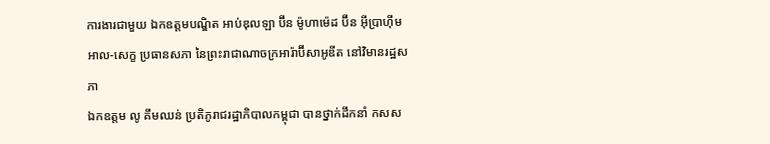ការងារជាមួយ ឯកឧត្តមបណ្ឌិត អាប់ឌុលឡា ប៊ីន ម៉ូហាម៉េដ ប៊ីន អ៊ីប្រាហ៊ីម អាល-សេក្ខ ប្រធានសភា នៃព្រះរាជាណាចក្រអារ៉ាប៊ីសាអូឌីត នៅវិមានរដ្ឋសភា
ឯកឧត្តម លូ គឹមឈន់ ប្រតិភូរាជរដ្ឋាភិបាលកម្ពុជា បានថ្នាក់ដឹកនាំ កសស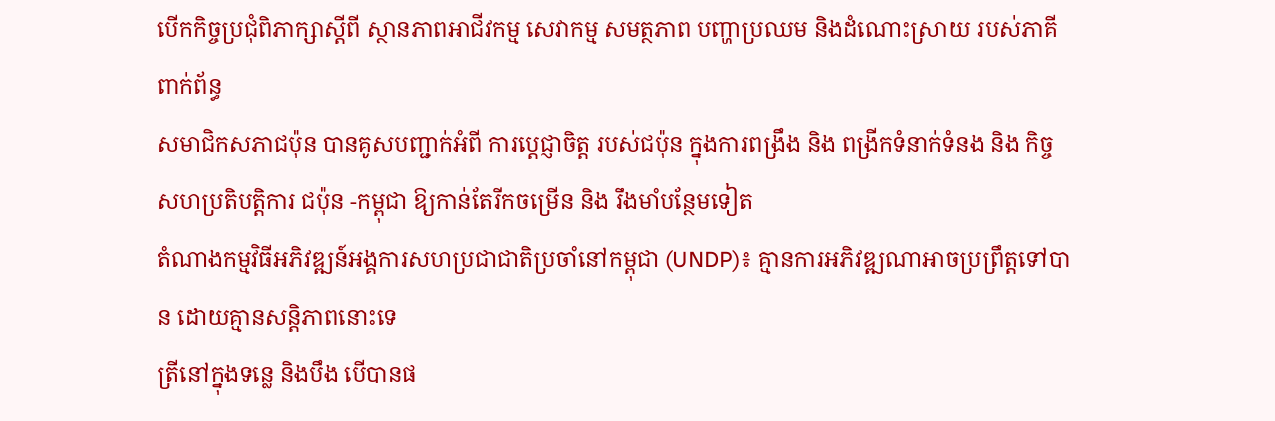បើកកិច្ចប្រជុំពិភាក្សាស្តីពី ស្ថានភាពអាជីវកម្ម សេវាកម្ម សមត្ថភាព បញ្ហាប្រឈម និងដំណោះស្រាយ របស់ភាគីពាក់ព័ន្ធ
សមាជិកសភាជប៉ុន បានគូសបញ្ជាក់អំពី ការប្ដេជ្ញាចិត្ត របស់ជប៉ុន ក្នុងការពង្រឹង និង ពង្រីកទំនាក់ទំនង និង កិច្ចសហប្រតិបត្តិការ ជប៉ុន -កម្ពុជា ឱ្យកាន់តែរីកចម្រេីន និង រឹងមាំបន្ថែមទៀត
តំណាងកម្មវិធីអភិវឌ្ឍន៍អង្គការសហប្រជាជាតិប្រចាំនៅកម្ពុជា (UNDP)៖ គ្មានការអភិវឌ្ឍណាអាចប្រព្រឹត្តទៅបាន ដោយគ្មានសន្តិភាពនោះទេ
ត្រីនៅក្នុងទន្លេ និងបឹង បើបានផ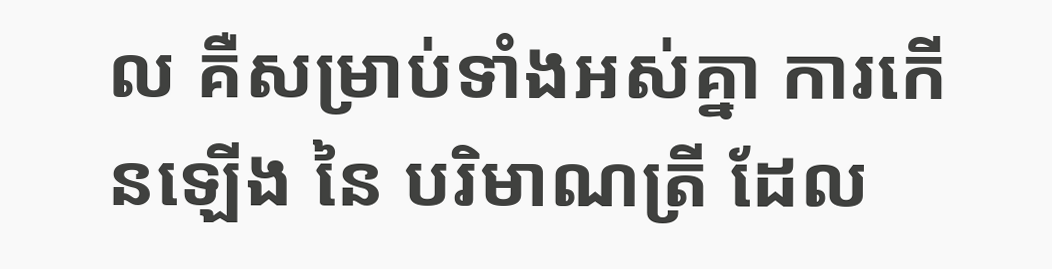ល គឺសម្រាប់ទាំងអស់គ្នា ការកើនឡើង នៃ បរិមាណត្រី ដែល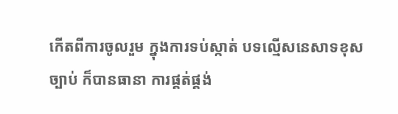កើតពីការចូលរួម ក្នុងការទប់ស្កាត់ បទល្មើសនេសាទខុសច្បាប់ ក៏បានធានា ការផ្គត់ផ្គង់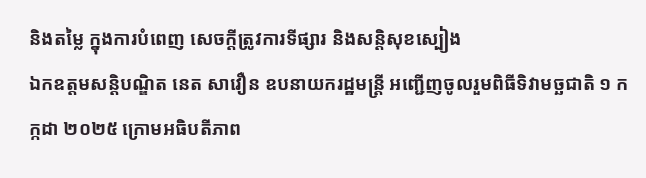និងតម្លៃ ក្នុងការបំពេញ សេចក្តីត្រូវការទីផ្សារ និងសន្តិសុខស្បៀង
ឯកឧត្តមសន្តិបណ្ឌិត នេត សាវឿន ឧបនាយករដ្ឋមន្រ្តី អញ្ជើញចូលរួមពិធីទិវាមច្ឆជាតិ ១ កក្កដា ២០២៥ ក្រោមអធិបតីភាព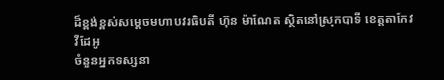ដ៏ខ្ពង់ខ្ពស់សម្តេចមហាបវរធិបតី ហ៊ុន ម៉ាណែត ស្ថិតនៅស្រុកបាទី ខេត្តតាកែវ
វីដែអូ
ចំនួនអ្នកទស្សនា